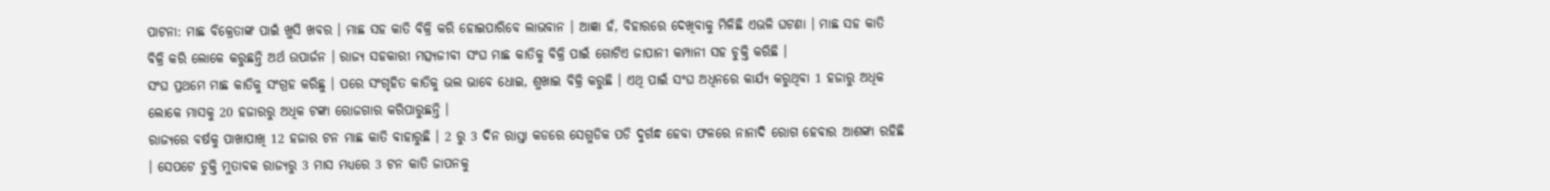ପାଟନା: ମାଛ ବିକ୍ରେତାଙ୍କ ପାଇଁ ଖୁସି ଖବର । ମାଛ ସହ କାତି ବିକ୍ରି କରି ହୋଇପାରିବେ ଲାଭବାନ । ଆଜ୍ଞା ହଁ, ବିହାରରେ ଦେଖିବାକୁ ମିଳିଛି ଏଭଳି ଘଟଣା । ମାଛ ସହ କାତି ବିକ୍ରି କରି ଲୋକେ କରୁଛନ୍ତି ଅର୍ଥ ଉପାର୍ଜନ । ରାଜ୍ୟ ସହକାରୀ ମତ୍ସ୍ୟଜୀବୀ ସଂଘ ମାଛ କାତିକୁ ବିକ୍ରି ପାଇଁ ଗୋଟିଏ ଜାପାନୀ କମ୍ପାନୀ ସହ ଚୁକ୍ତି କରିଛି ।
ସଂଘ ପ୍ରଥମେ ମାଛ କାତିକୁ ସଂଗ୍ରହ କରିଛୁ । ପରେ ସଂଗୃହିତ କାତିକୁ ଭଲ ଭାବେ ଧୋଇ, ଶୁଖାଇ ବିକ୍ରି କରୁଛି । ଏଥି ପାଇଁ ସଂଘ ଅଧିନରେ କାର୍ଯ୍ୟ କରୁଥିବା 1 ହଜାରୁ ଅଧିକ ଲୋକେ ମାସକୁ 20 ହଜାରରୁ ଅଧିକ ଟଙ୍କା ରୋଜଗାର କରିପାରୁଛନ୍ତି ।
ରାଜ୍ୟରେ ବର୍ଷକୁ ପାଖାପାଖି 12 ହଜାର ଟନ ମାଛ କାତି ବାହାରୁଛି । 2 ରୁ 3 ଦିନ ରାସ୍ତା କଡରେ ସେଗୁଡିକ ପଡି ଦୁର୍ଗନ୍ଧ ହେବା ଫଳରେ ନାନାଦି ରୋଗ ହେବାର ଆଶଙ୍କା ରହିଛି । ସେପଟେ ଚୁକ୍ତି ମୁତାବକ ରାଜ୍ୟରୁ 3 ମାସ ମଧ୍ୟରେ 3 ଟନ କାତି ଜାପନକୁ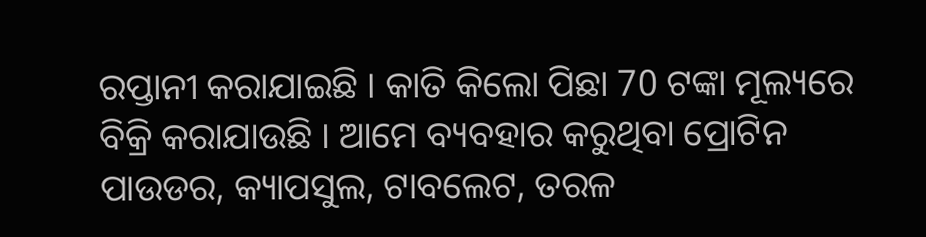ରପ୍ତାନୀ କରାଯାଇଛି । କାତି କିଲୋ ପିଛା 70 ଟଙ୍କା ମୂଲ୍ୟରେ ବିକ୍ରି କରାଯାଉଛି । ଆମେ ବ୍ୟବହାର କରୁଥିବା ପ୍ରୋଟିନ ପାଉଡର, କ୍ୟାପସୁଲ, ଟାବଲେଟ, ତରଳ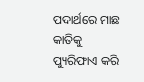ପଦାର୍ଥରେ ମାଛ କାତିକୁ ପ୍ୟୁରିଫାଏ କରି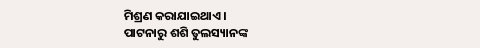ମିଶ୍ରଣ କରାଯାଇଥାଏ ।
ପାଟନାରୁ ଶଶି ତୁଲସ୍ୟାନଙ୍କ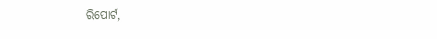ରିପୋର୍ଟ,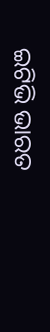ଇଟିଭି ଭାରତ